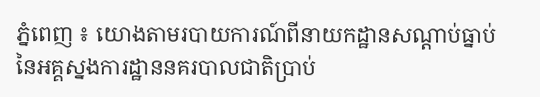ភ្នំពេញ ៖ យោងតាមរបាយការណ៍ពីនាយកដ្ឋានសណ្ដាប់ធ្នាប់ នៃអគ្គស្នងការដ្ឋាននគរបាលជាតិប្រាប់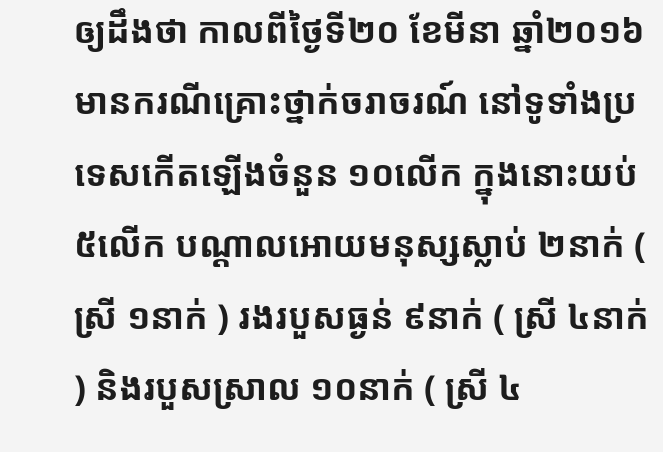ឲ្យដឹងថា កាលពីថ្ងៃទី២០ ខែមីនា ឆ្នាំ២០១៦ មានករណីគ្រោះថ្នាក់ចរាចរណ៍ នៅទូទាំងប្រទេសកើតឡើងចំនួន ១០លើក ក្នុងនោះយប់ ៥លើក បណ្ដាលអោយមនុស្សស្លាប់ ២នាក់ ( ស្រី ១នាក់ ) រងរបួសធ្ងន់ ៩នាក់ ( ស្រី ៤នាក់ ) និងរបួសស្រាល ១០នាក់ ( ស្រី ៤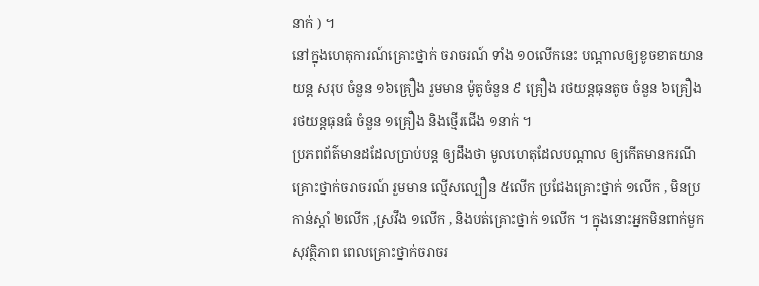នាក់ ) ។
នៅក្នុងហេតុការណ៍គ្រោះថ្នាក់ ចរាចរណ៍ ទាំង ១០លើកនេះ បណ្ដាលឲ្យខូចខាតយានយន្ត សរុប ចំនួន ១៦គ្រឿង រួមមាន ម៉ូតូចំនួន ៩ គ្រឿង រថយន្តធុនតូច ចំនួន ៦គ្រឿង រថយន្តធុនធំ ចំនួន ១គ្រឿង និងថ្មើរជើង ១នាក់ ។
ប្រភពព័ត៌មានដដែលប្រាប់បន្ត ឲ្យដឹងថា មូលហេតុដែលបណ្ដាល ឲ្យកើតមានករណីគ្រោះថ្នាក់ចរាចរណ៍ រួមមាន ល្មើសល្បឿន ៥លើក ប្រជែងគ្រោះថ្នាក់ ១លើក , មិនប្រកាន់ស្តាំ ២លើក ,ស្រវឹង ១លើក , និងបត់គ្រោះថ្នាក់ ១លើក ។ ក្នុងនោះអ្នកមិនពាក់មួកសុវត្ថិភាព ពេលគ្រោះថ្នាក់ចរាចរ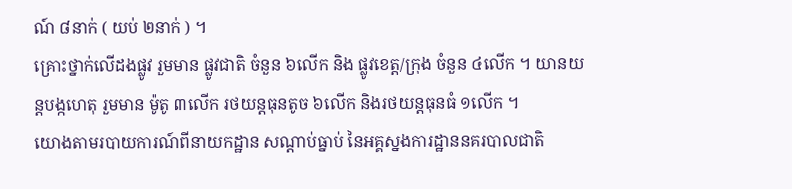ណ៍ ៨នាក់ ( យប់ ២នាក់ ) ។
គ្រោះថ្នាក់លើដងផ្លូវ រួមមាន ផ្លូវជាតិ ចំនួន ៦លើក និង ផ្លូវខេត្ត/ក្រុង ចំនួន ៤លើក ។ យានយន្តបង្កហេតុ រួមមាន ម៉ូតូ ៣លើក រថយន្តធុនតូច ៦លើក និងរថយន្តធុនធំ ១លើក ។
យោងតាមរបាយការណ៍ពីនាយកដ្ឋាន សណ្ដាប់ធ្នាប់ នៃអគ្គស្នងការដ្ឋាននគរបាលជាតិ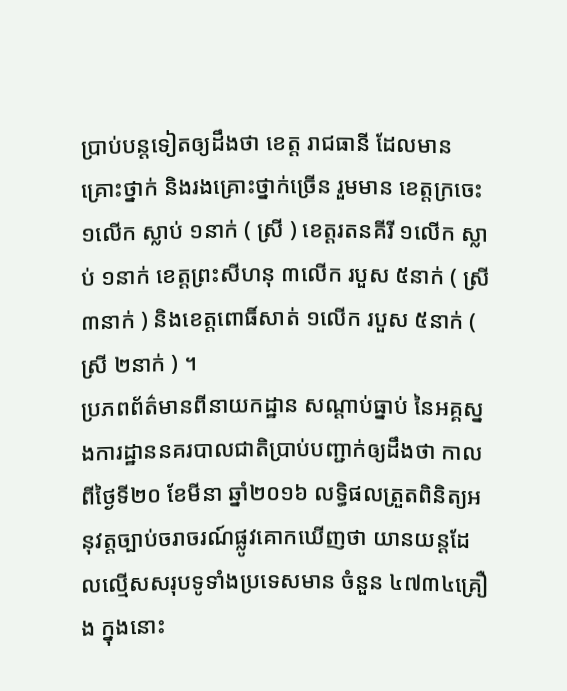ប្រាប់បន្តទៀតឲ្យដឹងថា ខេត្ត រាជធានី ដែលមានគ្រោះថ្នាក់ និងរងគ្រោះថ្នាក់ច្រើន រួមមាន ខេត្តក្រចេះ ១លើក ស្លាប់ ១នាក់ ( ស្រី ) ខេត្តរតនគីរី ១លើក ស្លាប់ ១នាក់ ខេត្តព្រះសីហនុ ៣លើក របួស ៥នាក់ ( ស្រី ៣នាក់ ) និងខេត្តពោធិ៍សាត់ ១លើក របួស ៥នាក់ ( ស្រី ២នាក់ ) ។
ប្រភពព័ត៌មានពីនាយកដ្ឋាន សណ្ដាប់ធ្នាប់ នៃអគ្គស្នងការដ្ឋាននគរបាលជាតិប្រាប់បញ្ជាក់ឲ្យដឹងថា កាលពីថ្ងៃទី២០ ខែមីនា ឆ្នាំ២០១៦ លទ្ធិផលត្រួតពិនិត្យអនុវត្តច្បាប់ចរាចរណ៍ផ្លូវគោកឃើញថា យានយន្តដែលល្មើសសរុបទូទាំងប្រទេសមាន ចំនួន ៤៧៣៤គ្រឿង ក្នុងនោះ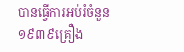បានធ្វើការអប់រំចំនួន ១៩៣៩គ្រឿង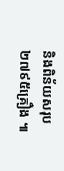និងពិន័យសរុប ២៧៩៥គ្រឿង ៕